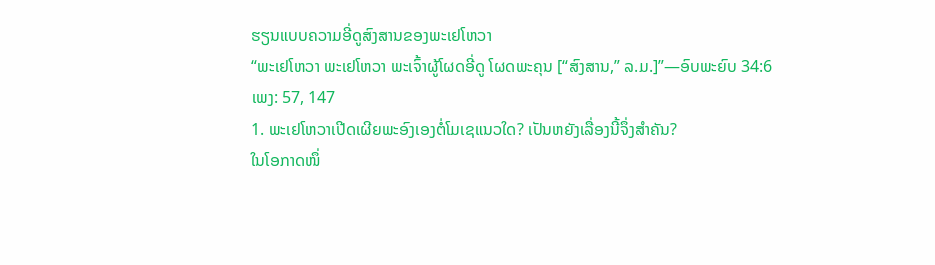ຮຽນແບບຄວາມອີ່ດູສົງສານຂອງພະເຢໂຫວາ
“ພະເຢໂຫວາ ພະເຢໂຫວາ ພະເຈົ້າຜູ້ໂຜດອີ່ດູ ໂຜດພະຄຸນ [“ສົງສານ,” ລ.ມ.]”—ອົບພະຍົບ 34:6
ເພງ: 57, 147
1. ພະເຢໂຫວາເປີດເຜີຍພະອົງເອງຕໍ່ໂມເຊແນວໃດ? ເປັນຫຍັງເລື່ອງນີ້ຈຶ່ງສຳຄັນ?
ໃນໂອກາດໜຶ່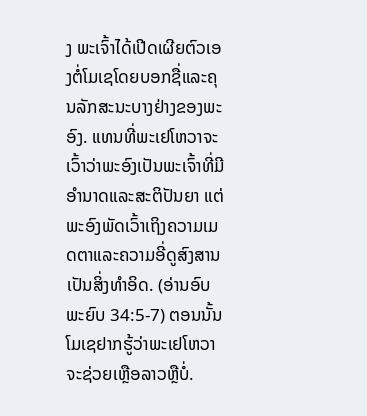ງ ພະເຈົ້າໄດ້ເປີດເຜີຍຕົວເອງຕໍ່ໂມເຊໂດຍບອກຊື່ແລະຄຸນລັກສະນະບາງຢ່າງຂອງພະອົງ. ແທນທີ່ພະເຢໂຫວາຈະເວົ້າວ່າພະອົງເປັນພະເຈົ້າທີ່ມີອຳນາດແລະສະຕິປັນຍາ ແຕ່ພະອົງພັດເວົ້າເຖິງຄວາມເມດຕາແລະຄວາມອີ່ດູສົງສານເປັນສິ່ງທຳອິດ. (ອ່ານອົບພະຍົບ 34:5-7) ຕອນນັ້ນ ໂມເຊຢາກຮູ້ວ່າພະເຢໂຫວາຈະຊ່ວຍເຫຼືອລາວຫຼືບໍ່.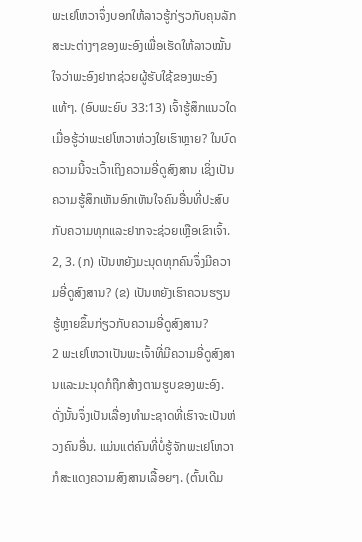ພະເຢໂຫວາຈຶ່ງບອກໃຫ້ລາວຮູ້ກ່ຽວກັບຄຸນລັກສະນະຕ່າງໆຂອງພະອົງເພື່ອເຮັດໃຫ້ລາວໝັ້ນໃຈວ່າພະອົງຢາກຊ່ວຍຜູ້ຮັບໃຊ້ຂອງພະອົງແທ້ໆ. (ອົບພະຍົບ 33:13) ເຈົ້າຮູ້ສຶກແນວໃດເມື່ອຮູ້ວ່າພະເຢໂຫວາຫ່ວງໃຍເຮົາຫຼາຍ? ໃນບົດຄວາມນີ້ຈະເວົ້າເຖິງຄວາມອີ່ດູສົງສານ ເຊິ່ງເປັນຄວາມຮູ້ສຶກເຫັນອົກເຫັນໃຈຄົນອື່ນທີ່ປະສົບກັບຄວາມທຸກແລະຢາກຈະຊ່ວຍເຫຼືອເຂົາເຈົ້າ.
2, 3. (ກ) ເປັນຫຍັງມະນຸດທຸກຄົນຈຶ່ງມີຄວາມອີ່ດູສົງສານ? (ຂ) ເປັນຫຍັງເຮົາຄວນຮຽນຮູ້ຫຼາຍຂຶ້ນກ່ຽວກັບຄວາມອີ່ດູສົງສານ?
2 ພະເຢໂຫວາເປັນພະເຈົ້າທີ່ມີຄວາມອີ່ດູສົງສານແລະມະນຸດກໍຖືກສ້າງຕາມຮູບຂອງພະອົງ. ດັ່ງນັ້ນຈຶ່ງເປັນເລື່ອງທຳມະຊາດທີ່ເຮົາຈະເປັນຫ່ວງຄົນອື່ນ. ແມ່ນແຕ່ຄົນທີ່ບໍ່ຮູ້ຈັກພະເຢໂຫວາກໍສະແດງຄວາມສົງສານເລື້ອຍໆ. (ຕົ້ນເດີມ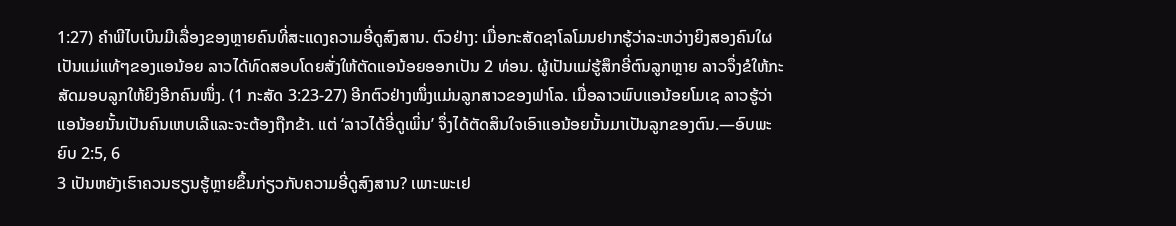1:27) ຄຳພີໄບເບິນມີເລື່ອງຂອງຫຼາຍຄົນທີ່ສະແດງຄວາມອີ່ດູສົງສານ. ຕົວຢ່າງ: ເມື່ອກະສັດຊາໂລໂມນຢາກຮູ້ວ່າລະຫວ່າງຍິງສອງຄົນໃຜເປັນແມ່ແທ້ໆຂອງແອນ້ອຍ ລາວໄດ້ທົດສອບໂດຍສັ່ງໃຫ້ຕັດແອນ້ອຍອອກເປັນ 2 ທ່ອນ. ຜູ້ເປັນແມ່ຮູ້ສຶກອີ່ຕົນລູກຫຼາຍ ລາວຈຶ່ງຂໍໃຫ້ກະສັດມອບລູກໃຫ້ຍິງອີກຄົນໜຶ່ງ. (1 ກະສັດ 3:23-27) ອີກຕົວຢ່າງໜຶ່ງແມ່ນລູກສາວຂອງຟາໂລ. ເມື່ອລາວພົບແອນ້ອຍໂມເຊ ລາວຮູ້ວ່າແອນ້ອຍນັ້ນເປັນຄົນເຫບເລີແລະຈະຕ້ອງຖືກຂ້າ. ແຕ່ ‘ລາວໄດ້ອີ່ດູເພິ່ນ’ ຈຶ່ງໄດ້ຕັດສິນໃຈເອົາແອນ້ອຍນັ້ນມາເປັນລູກຂອງຕົນ.—ອົບພະຍົບ 2:5, 6
3 ເປັນຫຍັງເຮົາຄວນຮຽນຮູ້ຫຼາຍຂຶ້ນກ່ຽວກັບຄວາມອີ່ດູສົງສານ? ເພາະພະເຢ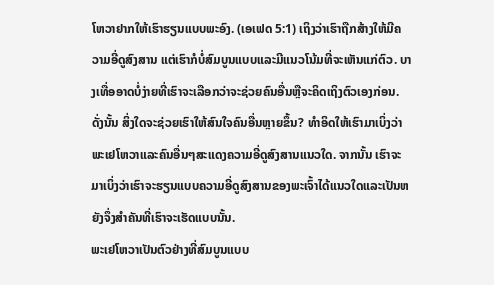ໂຫວາຢາກໃຫ້ເຮົາຮຽນແບບພະອົງ. (ເອເຟດ 5:1) ເຖິງວ່າເຮົາຖືກສ້າງໃຫ້ມີຄວາມອີ່ດູສົງສານ ແຕ່ເຮົາກໍບໍ່ສົມບູນແບບແລະມີແນວໂນ້ມທີ່ຈະເຫັນແກ່ຕົວ. ບາງເທື່ອອາດບໍ່ງ່າຍທີ່ເຮົາຈະເລືອກວ່າຈະຊ່ວຍຄົນອື່ນຫຼືຈະຄິດເຖິງຕົວເອງກ່ອນ. ດັ່ງນັ້ນ ສິ່ງໃດຈະຊ່ວຍເຮົາໃຫ້ສົນໃຈຄົນອື່ນຫຼາຍຂຶ້ນ? ທຳອິດໃຫ້ເຮົາມາເບິ່ງວ່າພະເຢໂຫວາແລະຄົນອື່ນໆສະແດງຄວາມອີ່ດູສົງສານແນວໃດ. ຈາກນັ້ນ ເຮົາຈະມາເບິ່ງວ່າເຮົາຈະຮຽນແບບຄວາມອີ່ດູສົງສານຂອງພະເຈົ້າໄດ້ແນວໃດແລະເປັນຫຍັງຈຶ່ງສຳຄັນທີ່ເຮົາຈະເຮັດແບບນັ້ນ.
ພະເຢໂຫວາເປັນຕົວຢ່າງທີ່ສົມບູນແບບ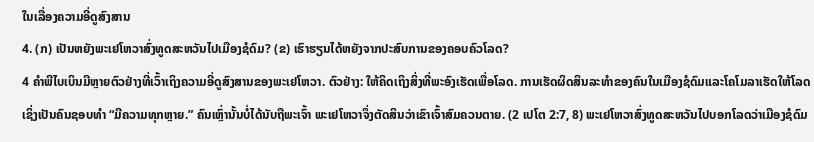ໃນເລື່ອງຄວາມອີ່ດູສົງສານ
4. (ກ) ເປັນຫຍັງພະເຢໂຫວາສົ່ງທູດສະຫວັນໄປເມືອງຊໍດົມ? (ຂ) ເຮົາຮຽນໄດ້ຫຍັງຈາກປະສົບການຂອງຄອບຄົວໂລດ?
4 ຄຳພີໄບເບິນມີຫຼາຍຕົວຢ່າງທີ່ເວົ້າເຖິງຄວາມອີ່ດູສົງສານຂອງພະເຢໂຫວາ. ຕົວຢ່າງ: ໃຫ້ຄິດເຖິງສິ່ງທີ່ພະອົງເຮັດເພື່ອໂລດ. ການເຮັດຜິດສິນລະທຳຂອງຄົນໃນເມືອງຊໍດົມແລະໂຄໂມລາເຮັດໃຫ້ໂລດເຊິ່ງເປັນຄົນຊອບທຳ “ມີຄວາມທຸກຫຼາຍ.” ຄົນເຫຼົ່ານັ້ນບໍ່ໄດ້ນັບຖືພະເຈົ້າ ພະເຢໂຫວາຈຶ່ງຕັດສິນວ່າເຂົາເຈົ້າສົມຄວນຕາຍ. (2 ເປໂຕ 2:7, 8) ພະເຢໂຫວາສົ່ງທູດສະຫວັນໄປບອກໂລດວ່າເມືອງຊໍດົມ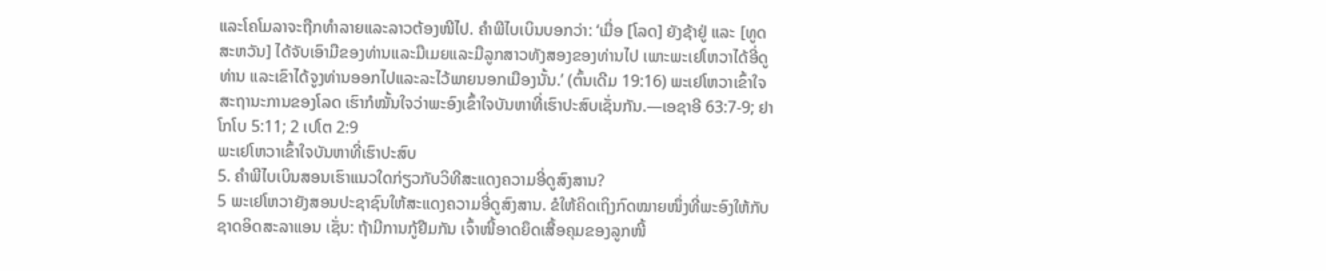ແລະໂຄໂມລາຈະຖືກທຳລາຍແລະລາວຕ້ອງໜີໄປ. ຄຳພີໄບເບິນບອກວ່າ: ‘ເມື່ອ [ໂລດ] ຍັງຊ້າຢູ່ ແລະ [ທູດສະຫວັນ] ໄດ້ຈັບເອົາມືຂອງທ່ານແລະມືເມຍແລະມືລູກສາວທັງສອງຂອງທ່ານໄປ ເພາະພະເຢໂຫວາໄດ້ອີ່ດູທ່ານ ແລະເຂົາໄດ້ຈູງທ່ານອອກໄປແລະລະໄວ້ພາຍນອກເມືອງນັ້ນ.’ (ຕົ້ນເດີມ 19:16) ພະເຢໂຫວາເຂົ້າໃຈສະຖານະການຂອງໂລດ ເຮົາກໍໝັ້ນໃຈວ່າພະອົງເຂົ້າໃຈບັນຫາທີ່ເຮົາປະສົບເຊັ່ນກັນ.—ເອຊາອີ 63:7-9; ຢາໂກໂບ 5:11; 2 ເປໂຕ 2:9
ພະເຢໂຫວາເຂົ້າໃຈບັນຫາທີ່ເຮົາປະສົບ
5. ຄຳພີໄບເບິນສອນເຮົາແນວໃດກ່ຽວກັບວິທີສະແດງຄວາມອີ່ດູສົງສານ?
5 ພະເຢໂຫວາຍັງສອນປະຊາຊົນໃຫ້ສະແດງຄວາມອີ່ດູສົງສານ. ຂໍໃຫ້ຄິດເຖິງກົດໝາຍໜຶ່ງທີ່ພະອົງໃຫ້ກັບຊາດອິດສະລາແອນ ເຊັ່ນ: ຖ້າມີການກູ້ຢືມກັນ ເຈົ້າໜີ້ອາດຍຶດເສື້ອຄຸມຂອງລູກໜີ້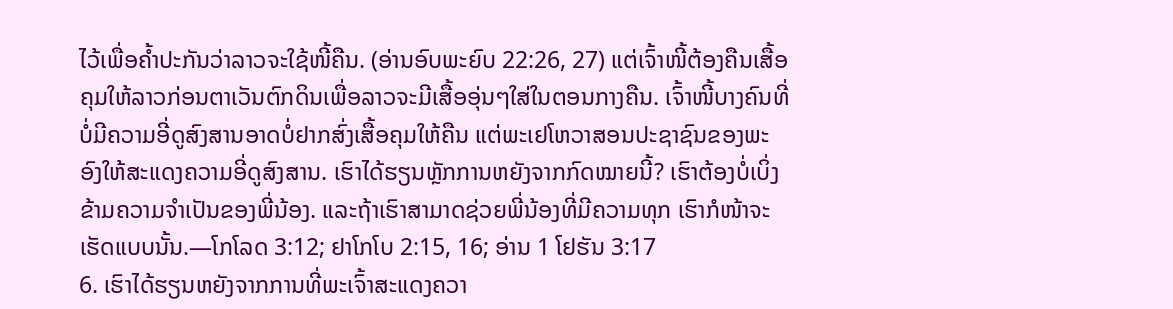ໄວ້ເພື່ອຄ້ຳປະກັນວ່າລາວຈະໃຊ້ໜີ້ຄືນ. (ອ່ານອົບພະຍົບ 22:26, 27) ແຕ່ເຈົ້າໜີ້ຕ້ອງຄືນເສື້ອຄຸມໃຫ້ລາວກ່ອນຕາເວັນຕົກດິນເພື່ອລາວຈະມີເສື້ອອຸ່ນໆໃສ່ໃນຕອນກາງຄືນ. ເຈົ້າໜີ້ບາງຄົນທີ່ບໍ່ມີຄວາມອີ່ດູສົງສານອາດບໍ່ຢາກສົ່ງເສື້ອຄຸມໃຫ້ຄືນ ແຕ່ພະເຢໂຫວາສອນປະຊາຊົນຂອງພະອົງໃຫ້ສະແດງຄວາມອີ່ດູສົງສານ. ເຮົາໄດ້ຮຽນຫຼັກການຫຍັງຈາກກົດໝາຍນີ້? ເຮົາຕ້ອງບໍ່ເບິ່ງຂ້າມຄວາມຈຳເປັນຂອງພີ່ນ້ອງ. ແລະຖ້າເຮົາສາມາດຊ່ວຍພີ່ນ້ອງທີ່ມີຄວາມທຸກ ເຮົາກໍໜ້າຈະເຮັດແບບນັ້ນ.—ໂກໂລດ 3:12; ຢາໂກໂບ 2:15, 16; ອ່ານ 1 ໂຢຮັນ 3:17
6. ເຮົາໄດ້ຮຽນຫຍັງຈາກການທີ່ພະເຈົ້າສະແດງຄວາ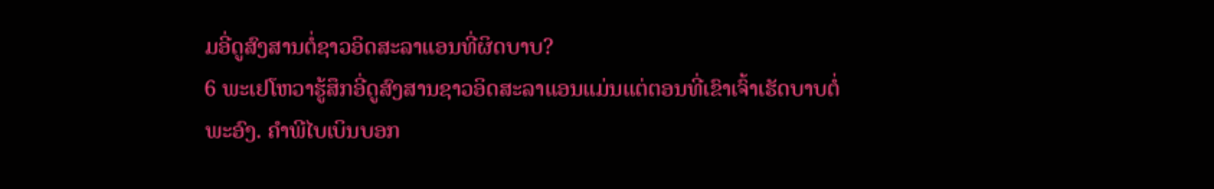ມອີ່ດູສົງສານຕໍ່ຊາວອິດສະລາແອນທີ່ຜິດບາບ?
6 ພະເຢໂຫວາຮູ້ສຶກອີ່ດູສົງສານຊາວອິດສະລາແອນແມ່ນແຕ່ຕອນທີ່ເຂົາເຈົ້າເຮັດບາບຕໍ່ພະອົງ. ຄຳພີໄບເບິນບອກ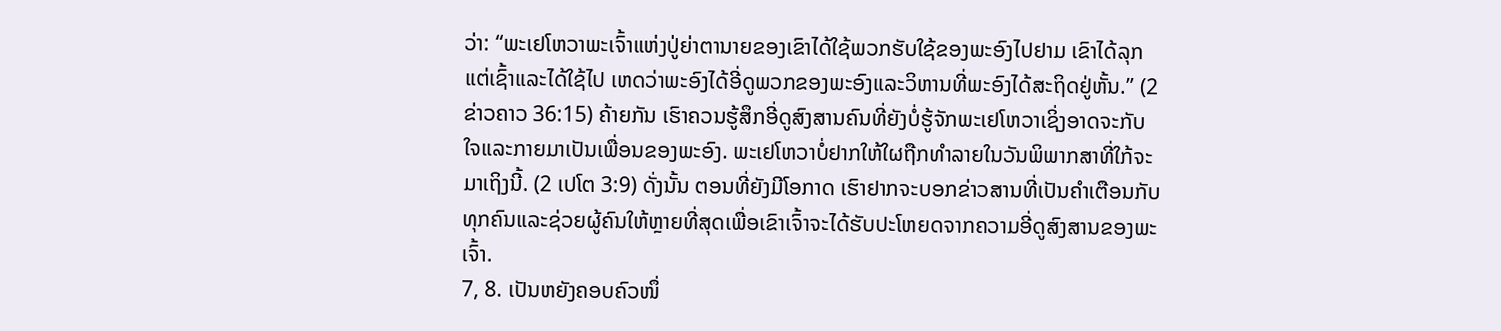ວ່າ: “ພະເຢໂຫວາພະເຈົ້າແຫ່ງປູ່ຍ່າຕານາຍຂອງເຂົາໄດ້ໃຊ້ພວກຮັບໃຊ້ຂອງພະອົງໄປຢາມ ເຂົາໄດ້ລຸກແຕ່ເຊົ້າແລະໄດ້ໃຊ້ໄປ ເຫດວ່າພະອົງໄດ້ອີ່ດູພວກຂອງພະອົງແລະວິຫານທີ່ພະອົງໄດ້ສະຖິດຢູ່ຫັ້ນ.” (2 ຂ່າວຄາວ 36:15) ຄ້າຍກັນ ເຮົາຄວນຮູ້ສຶກອີ່ດູສົງສານຄົນທີ່ຍັງບໍ່ຮູ້ຈັກພະເຢໂຫວາເຊິ່ງອາດຈະກັບໃຈແລະກາຍມາເປັນເພື່ອນຂອງພະອົງ. ພະເຢໂຫວາບໍ່ຢາກໃຫ້ໃຜຖືກທຳລາຍໃນວັນພິພາກສາທີ່ໃກ້ຈະມາເຖິງນີ້. (2 ເປໂຕ 3:9) ດັ່ງນັ້ນ ຕອນທີ່ຍັງມີໂອກາດ ເຮົາຢາກຈະບອກຂ່າວສານທີ່ເປັນຄຳເຕືອນກັບທຸກຄົນແລະຊ່ວຍຜູ້ຄົນໃຫ້ຫຼາຍທີ່ສຸດເພື່ອເຂົາເຈົ້າຈະໄດ້ຮັບປະໂຫຍດຈາກຄວາມອີ່ດູສົງສານຂອງພະເຈົ້າ.
7, 8. ເປັນຫຍັງຄອບຄົວໜຶ່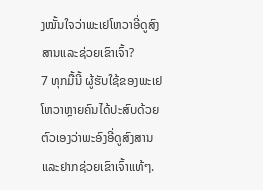ງໝັ້ນໃຈວ່າພະເຢໂຫວາອີ່ດູສົງສານແລະຊ່ວຍເຂົາເຈົ້າ?
7 ທຸກມື້ນີ້ ຜູ້ຮັບໃຊ້ຂອງພະເຢໂຫວາຫຼາຍຄົນໄດ້ປະສົບດ້ວຍຕົວເອງວ່າພະອົງອີ່ດູສົງສານແລະຢາກຊ່ວຍເຂົາເຈົ້າແທ້ໆ.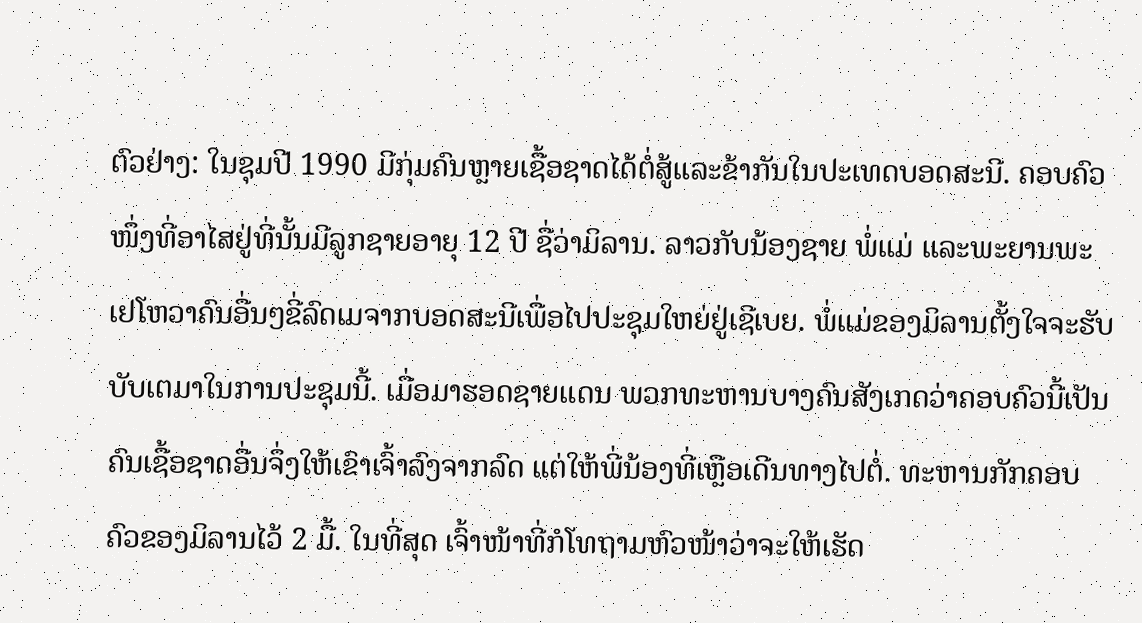ຕົວຢ່າງ: ໃນຊຸມປີ 1990 ມີກຸ່ມຄົນຫຼາຍເຊື້ອຊາດໄດ້ຕໍ່ສູ້ແລະຂ້າກັນໃນປະເທດບອດສະນີ. ຄອບຄົວໜຶ່ງທີ່ອາໄສຢູ່ທີ່ນັ້ນມີລູກຊາຍອາຍຸ 12 ປີ ຊື່ວ່າມິລານ. ລາວກັບນ້ອງຊາຍ ພໍ່ແມ່ ແລະພະຍານພະເຢໂຫວາຄົນອື່ນໆຂີ່ລົດເມຈາກບອດສະນີເພື່ອໄປປະຊຸມໃຫຍ່ຢູ່ເຊີເບຍ. ພໍ່ແມ່ຂອງມິລານຕັ້ງໃຈຈະຮັບບັບເຕມາໃນການປະຊຸມນີ້. ເມື່ອມາຮອດຊາຍແດນ ພວກທະຫານບາງຄົນສັງເກດວ່າຄອບຄົວນີ້ເປັນຄົນເຊື້ອຊາດອື່ນຈຶ່ງໃຫ້ເຂົາເຈົ້າລົງຈາກລົດ ແຕ່ໃຫ້ພີ່ນ້ອງທີ່ເຫຼືອເດີນທາງໄປຕໍ່. ທະຫານກັກຄອບຄົວຂອງມິລານໄວ້ 2 ມື້. ໃນທີ່ສຸດ ເຈົ້າໜ້າທີ່ກໍໂທຖາມຫົວໜ້າວ່າຈະໃຫ້ເຮັດ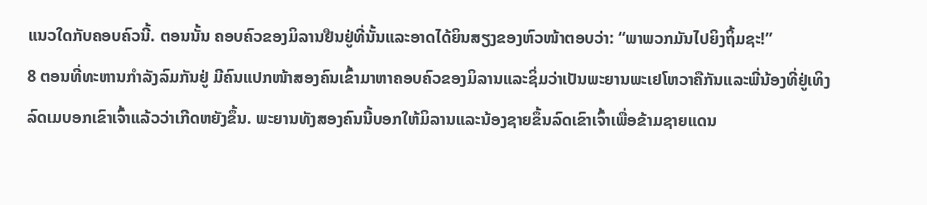ແນວໃດກັບຄອບຄົວນີ້. ຕອນນັ້ນ ຄອບຄົວຂອງມິລານຢືນຢູ່ທີ່ນັ້ນແລະອາດໄດ້ຍິນສຽງຂອງຫົວໜ້າຕອບວ່າ: “ພາພວກມັນໄປຍິງຖິ້ມຊະ!”
8 ຕອນທີ່ທະຫານກຳລັງລົມກັນຢູ່ ມີຄົນແປກໜ້າສອງຄົນເຂົ້າມາຫາຄອບຄົວຂອງມິລານແລະຊິ່ມວ່າເປັນພະຍານພະເຢໂຫວາຄືກັນແລະພີ່ນ້ອງທີ່ຢູ່ເທິງລົດເມບອກເຂົາເຈົ້າແລ້ວວ່າເກີດຫຍັງຂຶ້ນ. ພະຍານທັງສອງຄົນນີ້ບອກໃຫ້ມິລານແລະນ້ອງຊາຍຂຶ້ນລົດເຂົາເຈົ້າເພື່ອຂ້າມຊາຍແດນ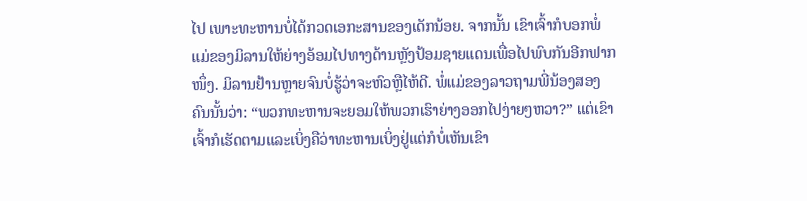ໄປ ເພາະທະຫານບໍ່ໄດ້ກວດເອກະສານຂອງເດັກນ້ອຍ. ຈາກນັ້ນ ເຂົາເຈົ້າກໍບອກພໍ່ແມ່ຂອງມິລານໃຫ້ຍ່າງອ້ອມໄປທາງດ້ານຫຼັງປ້ອມຊາຍແດນເພື່ອໄປພົບກັນອີກຟາກໜຶ່ງ. ມິລານຢ້ານຫຼາຍຈົນບໍ່ຮູ້ວ່າຈະຫົວຫຼືໄຫ້ດີ. ພໍ່ແມ່ຂອງລາວຖາມພີ່ນ້ອງສອງຄົນນັ້ນວ່າ: “ພວກທະຫານຈະຍອມໃຫ້ພວກເຮົາຍ່າງອອກໄປງ່າຍໆຫວາ?” ແຕ່ເຂົາເຈົ້າກໍເຮັດຕາມແລະເບິ່ງຄືວ່າທະຫານເບິ່ງຢູ່ແຕ່ກໍບໍ່ເຫັນເຂົາ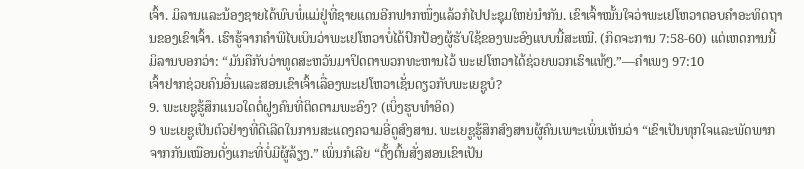ເຈົ້າ. ມິລານແລະນ້ອງຊາຍໄດ້ພົບພໍ່ແມ່ຢູ່ທີ່ຊາຍແດນອີກຟາກໜຶ່ງແລ້ວກໍໄປປະຊຸມໃຫຍ່ນຳກັນ. ເຂົາເຈົ້າໝັ້ນໃຈວ່າພະເຢໂຫວາຕອບຄຳອະທິດຖານຂອງເຂົາເຈົ້າ. ເຮົາຮູ້ຈາກຄຳພີໄບເບິນວ່າພະເຢໂຫວາບໍ່ໄດ້ປົກປ້ອງຜູ້ຮັບໃຊ້ຂອງພະອົງແບບນີ້ສະເໝີ. (ກິດຈະການ 7:58-60) ແຕ່ເຫດການນີ້ ມິລານບອກວ່າ: “ມັນຄືກັບວ່າທູດສະຫວັນມາປິດຕາພວກທະຫານໄວ້ ພະເຢໂຫວາໄດ້ຊ່ວຍພວກເຮົາແທ້ໆ.”—ຄຳເພງ 97:10
ເຈົ້າຢາກຊ່ວຍຄົນອື່ນແລະສອນເຂົາເຈົ້າເລື່ອງພະເຢໂຫວາເຊັ່ນດຽວກັບພະເຍຊູບໍ?
9. ພະເຍຊູຮູ້ສຶກແນວໃດຕໍ່ຝູງຄົນທີ່ຕິດຕາມພະອົງ? (ເບິ່ງຮູບທຳອິດ)
9 ພະເຍຊູເປັນຕົວຢ່າງທີ່ດີເລີດໃນການສະແດງຄວາມອີ່ດູສົງສານ. ພະເຍຊູຮູ້ສຶກສົງສານຜູ້ຄົນເພາະເພິ່ນເຫັນວ່າ “ເຂົາເປັນທຸກໃຈແລະພັດພາກຈາກກັນເໝືອນດັ່ງແກະທີ່ບໍ່ມີຜູ້ລ້ຽງ.” ເພິ່ນກໍເລີຍ “ຕັ້ງຕົ້ນສັ່ງສອນເຂົາເປັນ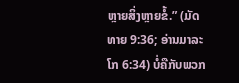ຫຼາຍສິ່ງຫຼາຍຂໍ້.” (ມັດທາຍ 9:36; ອ່ານມາລະໂກ 6:34) ບໍ່ຄືກັບພວກ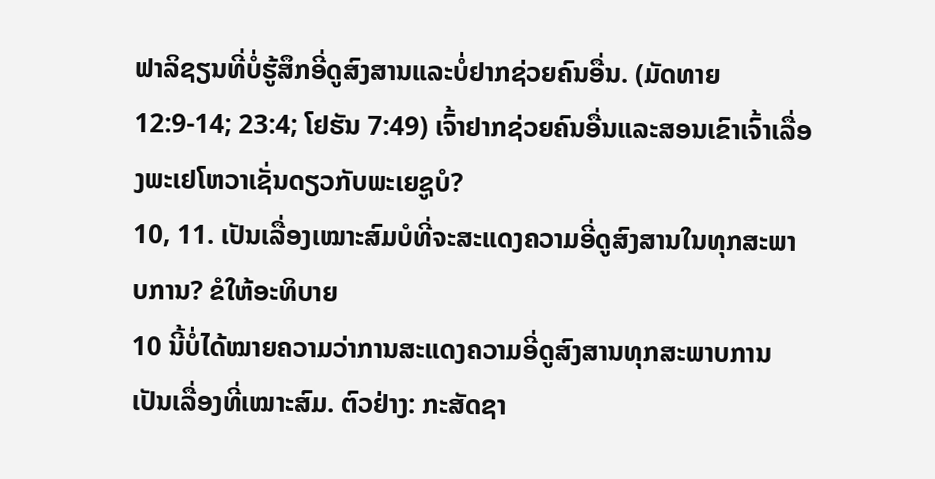ຟາລິຊຽນທີ່ບໍ່ຮູ້ສຶກອີ່ດູສົງສານແລະບໍ່ຢາກຊ່ວຍຄົນອື່ນ. (ມັດທາຍ 12:9-14; 23:4; ໂຢຮັນ 7:49) ເຈົ້າຢາກຊ່ວຍຄົນອື່ນແລະສອນເຂົາເຈົ້າເລື່ອງພະເຢໂຫວາເຊັ່ນດຽວກັບພະເຍຊູບໍ?
10, 11. ເປັນເລື່ອງເໝາະສົມບໍທີ່ຈະສະແດງຄວາມອີ່ດູສົງສານໃນທຸກສະພາບການ? ຂໍໃຫ້ອະທິບາຍ
10 ນີ້ບໍ່ໄດ້ໝາຍຄວາມວ່າການສະແດງຄວາມອີ່ດູສົງສານທຸກສະພາບການເປັນເລື່ອງທີ່ເໝາະສົມ. ຕົວຢ່າງ: ກະສັດຊາ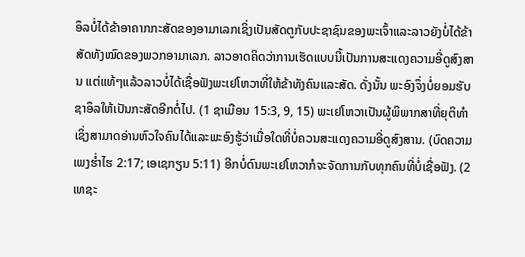ອຶລບໍ່ໄດ້ຂ້າອາຄາກກະສັດຂອງອາມາເລກເຊິ່ງເປັນສັດຕູກັບປະຊາຊົນຂອງພະເຈົ້າແລະລາວຍັງບໍ່ໄດ້ຂ້າສັດທັງໝົດຂອງພວກອາມາເລກ. ລາວອາດຄິດວ່າການເຮັດແບບນີ້ເປັນການສະແດງຄວາມອີ່ດູສົງສານ ແຕ່ແທ້ໆແລ້ວລາວບໍ່ໄດ້ເຊື່ອຟັງພະເຢໂຫວາທີ່ໃຫ້ຂ້າທັງຄົນແລະສັດ. ດັ່ງນັ້ນ ພະອົງຈຶ່ງບໍ່ຍອມຮັບຊາອຶລໃຫ້ເປັນກະສັດອີກຕໍ່ໄປ. (1 ຊາເມືອນ 15:3, 9, 15) ພະເຢໂຫວາເປັນຜູ້ພິພາກສາທີ່ຍຸຕິທຳເຊິ່ງສາມາດອ່ານຫົວໃຈຄົນໄດ້ແລະພະອົງຮູ້ວ່າເມື່ອໃດທີ່ບໍ່ຄວນສະແດງຄວາມອີ່ດູສົງສານ. (ບົດຄວາມເພງຮ່ຳໄຮ 2:17; ເອເຊກຽນ 5:11) ອີກບໍ່ດົນພະເຢໂຫວາກໍຈະຈັດການກັບທຸກຄົນທີ່ບໍ່ເຊື່ອຟັງ. (2 ເທຊະ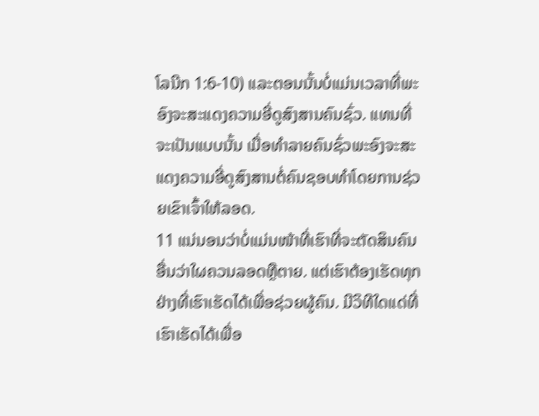ໂລນີກ 1:6-10) ແລະຕອນນັ້ນບໍ່ແມ່ນເວລາທີ່ພະອົງຈະສະແດງຄວາມອີ່ດູສົງສານຄົນຊົ່ວ. ແທນທີ່ຈະເປັນແບບນັ້ນ ເມື່ອທຳລາຍຄົນຊົ່ວພະອົງຈະສະແດງຄວາມອີ່ດູສົງສານຕໍ່ຄົນຊອບທຳໂດຍການຊ່ວຍເຂົາເຈົ້າໃຫ້ລອດ.
11 ແນ່ນອນວ່າບໍ່ແມ່ນໜ້າທີ່ເຮົາທີ່ຈະຕັດສິນຄົນອື່ນວ່າໃຜຄວນລອດຫຼືຕາຍ. ແຕ່ເຮົາຕ້ອງເຮັດທຸກຢ່າງທີ່ເຮົາເຮັດໄດ້ເພື່ອຊ່ວຍຜູ້ຄົນ. ມີວິທີໃດແດ່ທີ່ເຮົາເຮັດໄດ້ເພື່ອ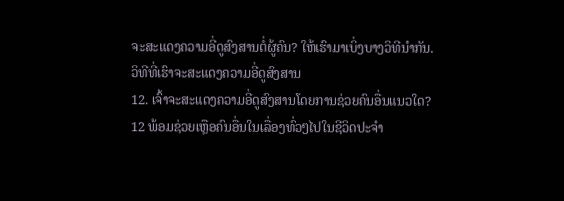ຈະສະແດງຄວາມອີ່ດູສົງສານຕໍ່ຜູ້ຄົນ? ໃຫ້ເຮົາມາເບິ່ງບາງວິທີນຳກັນ.
ວິທີທີ່ເຮົາຈະສະແດງຄວາມອີ່ດູສົງສານ
12. ເຈົ້າຈະສະແດງຄວາມອີ່ດູສົງສານໂດຍການຊ່ວຍຄົນອື່ນແນວໃດ?
12 ພ້ອມຊ່ວຍເຫຼືອຄົນອື່ນໃນເລື່ອງທົ່ວໆໄປໃນຊີວິດປະຈຳ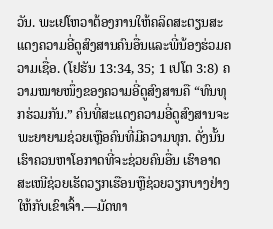ວັນ. ພະເຢໂຫວາຕ້ອງການໃຫ້ຄລິດສະຕຽນສະແດງຄວາມອີ່ດູສົງສານຄົນອື່ນແລະພີ່ນ້ອງຮ່ວມຄວາມເຊື່ອ. (ໂຢຮັນ 13:34, 35; 1 ເປໂຕ 3:8) ຄວາມໝາຍໜຶ່ງຂອງຄວາມອີ່ດູສົງສານຄື “ທົນທຸກຮ່ວມກັນ.” ຄົນທີ່ສະແດງຄວາມອີ່ດູສົງສານຈະພະຍາຍາມຊ່ວຍເຫຼືອຄົນທີ່ມີຄວາມທຸກ. ດັ່ງນັ້ນ ເຮົາຄວນຫາໂອກາດທີ່ຈະຊ່ວຍຄົນອື່ນ ເຮົາອາດສະເໜີຊ່ວຍເຮັດວຽກເຮືອນຫຼືຊ່ວຍວຽກບາງຢ່າງໃຫ້ກັບເຂົາເຈົ້າ.—ມັດທາ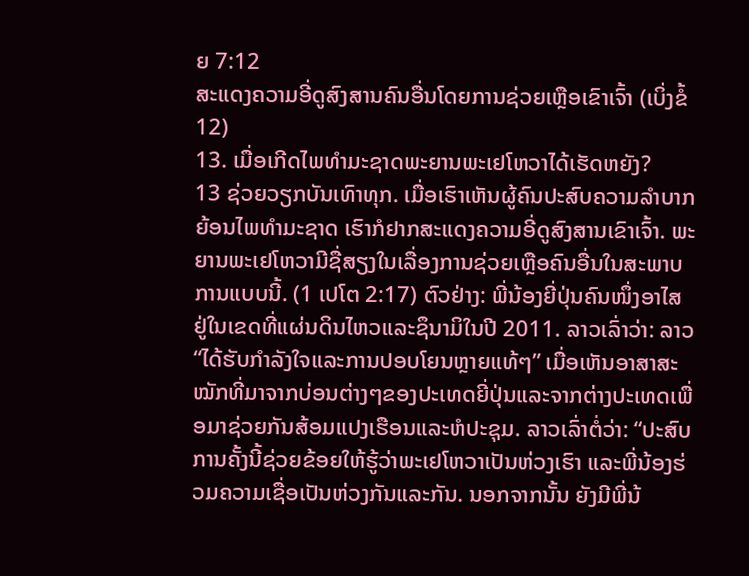ຍ 7:12
ສະແດງຄວາມອີ່ດູສົງສານຄົນອື່ນໂດຍການຊ່ວຍເຫຼືອເຂົາເຈົ້າ (ເບິ່ງຂໍ້ 12)
13. ເມື່ອເກີດໄພທຳມະຊາດພະຍານພະເຢໂຫວາໄດ້ເຮັດຫຍັງ?
13 ຊ່ວຍວຽກບັນເທົາທຸກ. ເມື່ອເຮົາເຫັນຜູ້ຄົນປະສົບຄວາມລຳບາກຍ້ອນໄພທຳມະຊາດ ເຮົາກໍຢາກສະແດງຄວາມອີ່ດູສົງສານເຂົາເຈົ້າ. ພະຍານພະເຢໂຫວາມີຊື່ສຽງໃນເລື່ອງການຊ່ວຍເຫຼືອຄົນອື່ນໃນສະພາບການແບບນີ້. (1 ເປໂຕ 2:17) ຕົວຢ່າງ: ພີ່ນ້ອງຍີ່ປຸ່ນຄົນໜຶ່ງອາໄສຢູ່ໃນເຂດທີ່ແຜ່ນດິນໄຫວແລະຊຶນາມິໃນປີ 2011. ລາວເລົ່າວ່າ: ລາວ “ໄດ້ຮັບກຳລັງໃຈແລະການປອບໂຍນຫຼາຍແທ້ໆ” ເມື່ອເຫັນອາສາສະໝັກທີ່ມາຈາກບ່ອນຕ່າງໆຂອງປະເທດຍີ່ປຸ່ນແລະຈາກຕ່າງປະເທດເພື່ອມາຊ່ວຍກັນສ້ອມແປງເຮືອນແລະຫໍປະຊຸມ. ລາວເລົ່າຕໍ່ວ່າ: “ປະສົບການຄັ້ງນີ້ຊ່ວຍຂ້ອຍໃຫ້ຮູ້ວ່າພະເຢໂຫວາເປັນຫ່ວງເຮົາ ແລະພີ່ນ້ອງຮ່ວມຄວາມເຊື່ອເປັນຫ່ວງກັນແລະກັນ. ນອກຈາກນັ້ນ ຍັງມີພີ່ນ້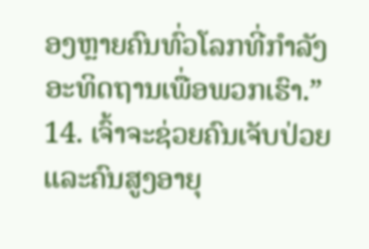ອງຫຼາຍຄົນທົ່ວໂລກທີ່ກຳລັງອະທິດຖານເພື່ອພວກເຮົາ.”
14. ເຈົ້າຈະຊ່ວຍຄົນເຈັບປ່ວຍແລະຄົນສູງອາຍຸ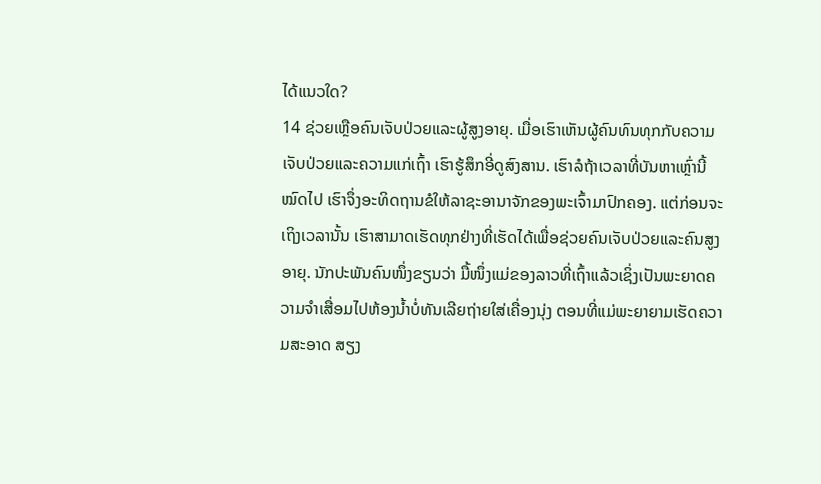ໄດ້ແນວໃດ?
14 ຊ່ວຍເຫຼືອຄົນເຈັບປ່ວຍແລະຜູ້ສູງອາຍຸ. ເມື່ອເຮົາເຫັນຜູ້ຄົນທົນທຸກກັບຄວາມເຈັບປ່ວຍແລະຄວາມແກ່ເຖົ້າ ເຮົາຮູ້ສຶກອີ່ດູສົງສານ. ເຮົາລໍຖ້າເວລາທີ່ບັນຫາເຫຼົ່ານີ້ໝົດໄປ ເຮົາຈຶ່ງອະທິດຖານຂໍໃຫ້ລາຊະອານາຈັກຂອງພະເຈົ້າມາປົກຄອງ. ແຕ່ກ່ອນຈະເຖິງເວລານັ້ນ ເຮົາສາມາດເຮັດທຸກຢ່າງທີ່ເຮັດໄດ້ເພື່ອຊ່ວຍຄົນເຈັບປ່ວຍແລະຄົນສູງອາຍຸ. ນັກປະພັນຄົນໜຶ່ງຂຽນວ່າ ມື້ໜຶ່ງແມ່ຂອງລາວທີ່ເຖົ້າແລ້ວເຊິ່ງເປັນພະຍາດຄວາມຈຳເສື່ອມໄປຫ້ອງນ້ຳບໍ່ທັນເລີຍຖ່າຍໃສ່ເຄື່ອງນຸ່ງ ຕອນທີ່ແມ່ພະຍາຍາມເຮັດຄວາມສະອາດ ສຽງ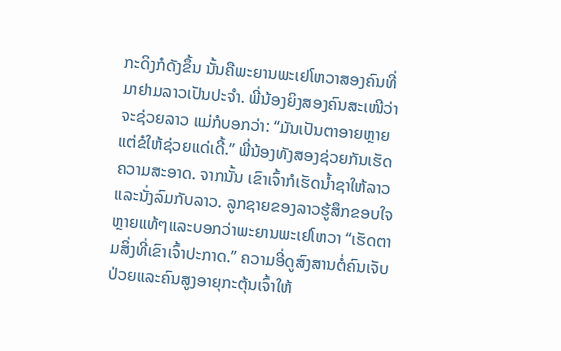ກະດິງກໍດັງຂຶ້ນ ນັ້ນຄືພະຍານພະເຢໂຫວາສອງຄົນທີ່ມາຢາມລາວເປັນປະຈຳ. ພີ່ນ້ອງຍິງສອງຄົນສະເໜີວ່າຈະຊ່ວຍລາວ ແມ່ກໍບອກວ່າ: “ມັນເປັນຕາອາຍຫຼາຍ ແຕ່ຂໍໃຫ້ຊ່ວຍແດ່ເດີ້.” ພີ່ນ້ອງທັງສອງຊ່ວຍກັນເຮັດຄວາມສະອາດ. ຈາກນັ້ນ ເຂົາເຈົ້າກໍເຮັດນ້ຳຊາໃຫ້ລາວແລະນັ່ງລົມກັບລາວ. ລູກຊາຍຂອງລາວຮູ້ສຶກຂອບໃຈຫຼາຍແທ້ໆແລະບອກວ່າພະຍານພະເຢໂຫວາ “ເຮັດຕາມສິ່ງທີ່ເຂົາເຈົ້າປະກາດ.” ຄວາມອີ່ດູສົງສານຕໍ່ຄົນເຈັບປ່ວຍແລະຄົນສູງອາຍຸກະຕຸ້ນເຈົ້າໃຫ້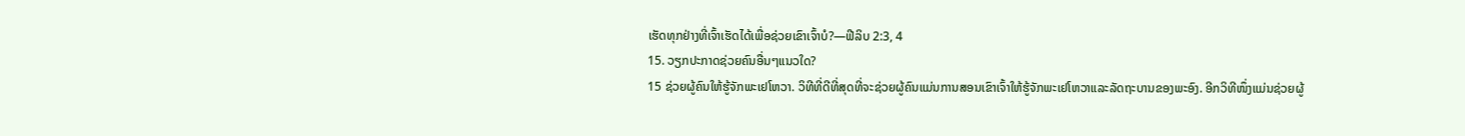ເຮັດທຸກຢ່າງທີ່ເຈົ້າເຮັດໄດ້ເພື່ອຊ່ວຍເຂົາເຈົ້າບໍ?—ຟີລິບ 2:3, 4
15. ວຽກປະກາດຊ່ວຍຄົນອື່ນໆແນວໃດ?
15 ຊ່ວຍຜູ້ຄົນໃຫ້ຮູ້ຈັກພະເຢໂຫວາ. ວິທີທີ່ດີທີ່ສຸດທີ່ຈະຊ່ວຍຜູ້ຄົນແມ່ນການສອນເຂົາເຈົ້າໃຫ້ຮູ້ຈັກພະເຢໂຫວາແລະລັດຖະບານຂອງພະອົງ. ອີກວິທີໜຶ່ງແມ່ນຊ່ວຍຜູ້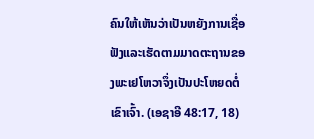ຄົນໃຫ້ເຫັນວ່າເປັນຫຍັງການເຊື່ອຟັງແລະເຮັດຕາມມາດຕະຖານຂອງພະເຢໂຫວາຈຶ່ງເປັນປະໂຫຍດຕໍ່ເຂົາເຈົ້າ. (ເອຊາອີ 48:17, 18)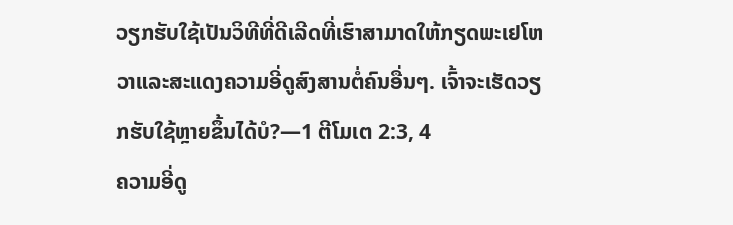ວຽກຮັບໃຊ້ເປັນວິທີທີ່ດີເລີດທີ່ເຮົາສາມາດໃຫ້ກຽດພະເຢໂຫວາແລະສະແດງຄວາມອີ່ດູສົງສານຕໍ່ຄົນອື່ນໆ. ເຈົ້າຈະເຮັດວຽກຮັບໃຊ້ຫຼາຍຂຶ້ນໄດ້ບໍ?—1 ຕີໂມເຕ 2:3, 4
ຄວາມອີ່ດູ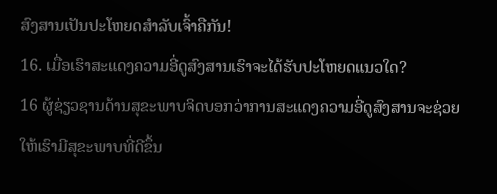ສົງສານເປັນປະໂຫຍດສຳລັບເຈົ້າຄືກັນ!
16. ເມື່ອເຮົາສະແດງຄວາມອີ່ດູສົງສານເຮົາຈະໄດ້ຮັບປະໂຫຍດແນວໃດ?
16 ຜູ້ຊ່ຽວຊານດ້ານສຸຂະພາບຈິດບອກວ່າການສະແດງຄວາມອີ່ດູສົງສານຈະຊ່ວຍໃຫ້ເຮົາມີສຸຂະພາບທີ່ດີຂຶ້ນ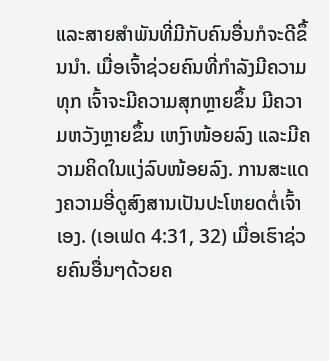ແລະສາຍສຳພັນທີ່ມີກັບຄົນອື່ນກໍຈະດີຂຶ້ນນຳ. ເມື່ອເຈົ້າຊ່ວຍຄົນທີ່ກຳລັງມີຄວາມທຸກ ເຈົ້າຈະມີຄວາມສຸກຫຼາຍຂຶ້ນ ມີຄວາມຫວັງຫຼາຍຂຶ້ນ ເຫງົາໜ້ອຍລົງ ແລະມີຄວາມຄິດໃນແງ່ລົບໜ້ອຍລົງ. ການສະແດງຄວາມອີ່ດູສົງສານເປັນປະໂຫຍດຕໍ່ເຈົ້າເອງ. (ເອເຟດ 4:31, 32) ເມື່ອເຮົາຊ່ວຍຄົນອື່ນໆດ້ວຍຄ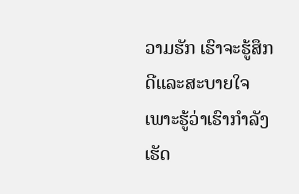ວາມຮັກ ເຮົາຈະຮູ້ສຶກດີແລະສະບາຍໃຈເພາະຮູ້ວ່າເຮົາກຳລັງເຮັດ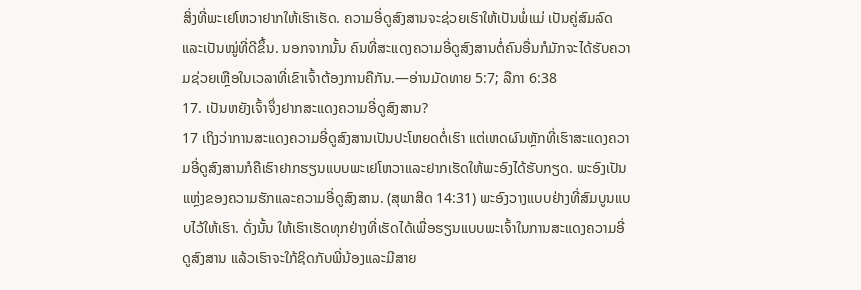ສິ່ງທີ່ພະເຢໂຫວາຢາກໃຫ້ເຮົາເຮັດ. ຄວາມອີ່ດູສົງສານຈະຊ່ວຍເຮົາໃຫ້ເປັນພໍ່ແມ່ ເປັນຄູ່ສົມລົດ ແລະເປັນໝູ່ທີ່ດີຂຶ້ນ. ນອກຈາກນັ້ນ ຄົນທີ່ສະແດງຄວາມອີ່ດູສົງສານຕໍ່ຄົນອື່ນກໍມັກຈະໄດ້ຮັບຄວາມຊ່ວຍເຫຼືອໃນເວລາທີ່ເຂົາເຈົ້າຕ້ອງການຄືກັນ.—ອ່ານມັດທາຍ 5:7; ລືກາ 6:38
17. ເປັນຫຍັງເຈົ້າຈຶ່ງຢາກສະແດງຄວາມອີ່ດູສົງສານ?
17 ເຖິງວ່າການສະແດງຄວາມອີ່ດູສົງສານເປັນປະໂຫຍດຕໍ່ເຮົາ ແຕ່ເຫດຜົນຫຼັກທີ່ເຮົາສະແດງຄວາມອີ່ດູສົງສານກໍຄືເຮົາຢາກຮຽນແບບພະເຢໂຫວາແລະຢາກເຮັດໃຫ້ພະອົງໄດ້ຮັບກຽດ. ພະອົງເປັນແຫຼ່ງຂອງຄວາມຮັກແລະຄວາມອີ່ດູສົງສານ. (ສຸພາສິດ 14:31) ພະອົງວາງແບບຢ່າງທີ່ສົມບູນແບບໄວ້ໃຫ້ເຮົາ. ດັ່ງນັ້ນ ໃຫ້ເຮົາເຮັດທຸກຢ່າງທີ່ເຮັດໄດ້ເພື່ອຮຽນແບບພະເຈົ້າໃນການສະແດງຄວາມອີ່ດູສົງສານ ແລ້ວເຮົາຈະໃກ້ຊິດກັບພີ່ນ້ອງແລະມີສາຍ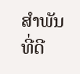ສຳພັນທີ່ດີ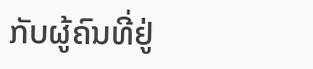ກັບຜູ້ຄົນທີ່ຢູ່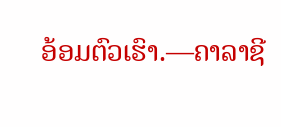ອ້ອມຕົວເຮົາ.—ຄາລາຊີ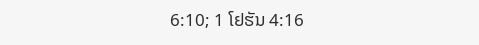6:10; 1 ໂຢຮັນ 4:16